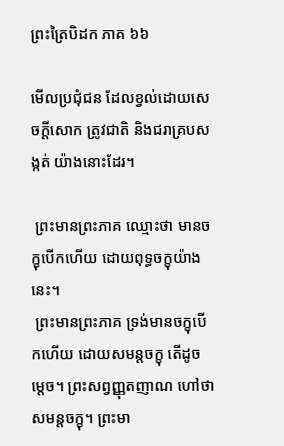ព្រះត្រៃបិដក ភាគ ៦៦

មើលប្រជុំជន ដែលខ្វល់ដោយសេចក្តីសោក ត្រូវជាតិ និងជរាគ្របសង្កត់ យ៉ាងនោះដែរ។

 ព្រះមានព្រះភាគ ឈ្មោះថា មានចក្ខុបើកហើយ ដោយពុទ្ធចក្ខុយ៉ាងនេះ។
 ព្រះមានព្រះភាគ ទ្រង់មានចក្ខុបើកហើយ ដោយសមន្តចក្ខុ តើដូចម្តេច។ ព្រះសព្វញ្ញុតញាណ ហៅថា សមន្តចក្ខុ។ ព្រះមា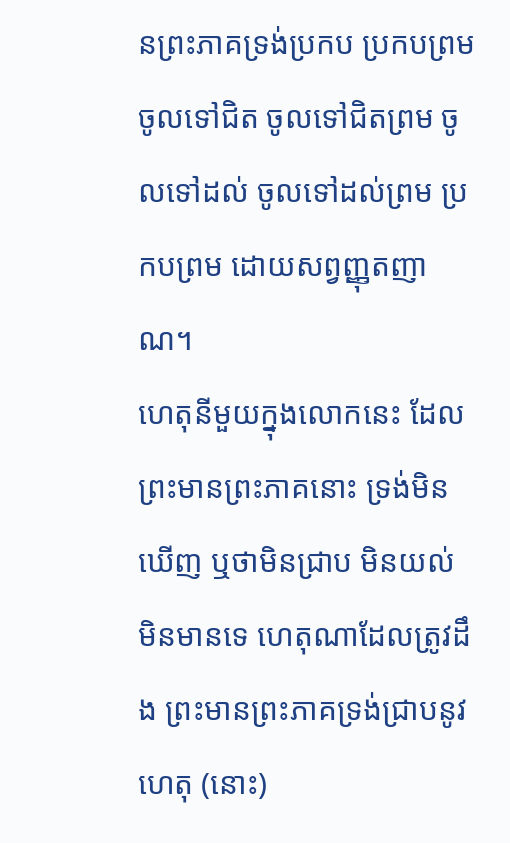នព្រះភាគទ្រង់ប្រកប ប្រកបព្រម ចូលទៅជិត ចូលទៅជិតព្រម ចូលទៅដល់ ចូលទៅដល់ព្រម ប្រកបព្រម ដោយសព្វញ្ញុតញាណ។
ហេតុនីមួយក្នុងលោកនេះ ដែលព្រះមានព្រះភាគនោះ ទ្រង់មិនឃើញ ឬថាមិនជ្រាប មិនយល់ មិនមានទេ ហេតុណាដែលត្រូវដឹង ព្រះមានព្រះភាគទ្រង់ជ្រាបនូវហេតុ (នោះ)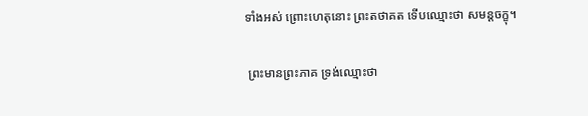ទាំងអស់ ព្រោះហេតុនោះ ព្រះតថាគត ទើបឈ្មោះថា សមន្តចក្ខុ។

 ព្រះមានព្រះភាគ ទ្រង់ឈ្មោះថា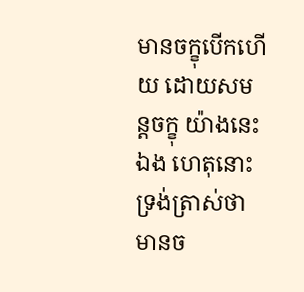មានចក្ខុបើកហើយ ដោយសមន្តចក្ខុ យ៉ាងនេះឯង ហេតុនោះ ទ្រង់ត្រាស់ថា មានច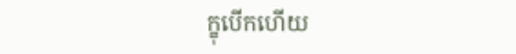ក្ខុបើកហើយ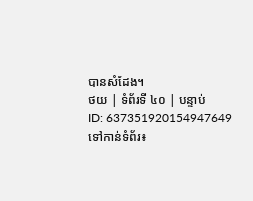បានសំដែង។
ថយ | ទំព័រទី ៤០ | បន្ទាប់
ID: 637351920154947649
ទៅកាន់ទំព័រ៖